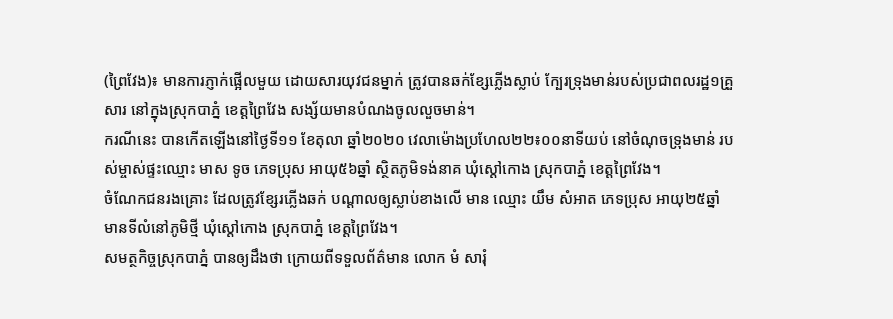(ព្រៃវែង)៖ មានការភ្ញាក់ផ្អើលមួយ ដោយសារយុវជនម្នាក់ ត្រូវបានឆក់ខ្សែភ្លើងស្លាប់ ក្បែរទ្រុងមាន់របស់ប្រជាពលរដ្ឋ១គ្រួសារ នៅក្នុងស្រុកបាភ្នំ ខេត្តព្រៃវែង សង្ស័យមានបំណងចូលលួចមាន់។
ករណីនេះ បានកើតឡើងនៅថ្ងៃទី១១ ខែតុលា ឆ្នាំ២០២០ វេលាម៉ោងប្រហែល២២៖០០នាទីយប់ នៅចំណុចទ្រុងមាន់ របស់ម្ចាស់ផ្ទះឈ្មោះ មាស ទូច ភេទប្រុស អាយុ៥៦ឆ្នាំ ស្ថិតភូមិទង់នាគ ឃុំស្ដៅកោង ស្រុកបាភ្នំ ខេត្តព្រៃវែង។
ចំណែកជនរងគ្រោះ ដែលត្រូវខ្សែរភ្លើងឆក់ បណ្តាលឲ្យស្លាប់ខាងលើ មាន ឈ្មោះ យឹម សំអាត ភេទប្រុស អាយុ២៥ឆ្នាំ មានទីលំនៅភូមិថ្មី ឃុំស្ដៅកោង ស្រុកបាភ្នំ ខេត្តព្រៃវែង។
សមត្ថកិច្ចស្រុកបាភ្នំ បានឲ្យដឹងថា ក្រោយពីទទួលព័ត៌មាន លោក មំ សារុំ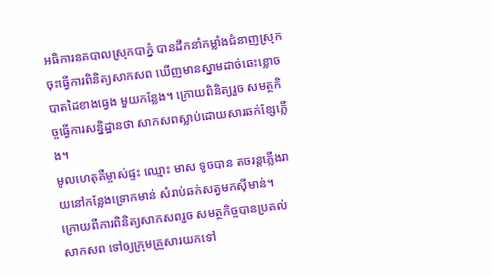អធិការនគបាលស្រុកបាភ្នំ បានដឹកនាំកម្លាំងជំនាញស្រុក ចុះធ្វើការពិនិត្យសាកសព ឃើញមានស្នាមដាច់ឆេះខ្លោច បាតដៃខាងធ្វេង មួយកន្លែង។ ក្រោយពិនិត្យរួច សមត្ថកិច្ចធ្វើការសន្និដ្ឋានថា សាកសពស្លាប់ដោយសារឆក់ខ្សែភ្លើង។
មូលហេតុគឺម្ចាស់ផ្ទះ ឈ្មោះ មាស ទូចបាន តចរន្តភ្លើងរាយនៅកន្លែងទ្រោកមាន់ សំរាប់ឆក់សត្វមកស៊ីមាន់។
ក្រោយពីការពិនិត្យសាកសពរួច សមត្ថកិច្ចបានប្រគល់សាកសព ទៅឲ្យក្រុមគ្រួសារយកទៅ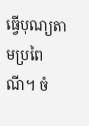ធ្វើបុណ្យតាមប្រពៃណី។ ចំ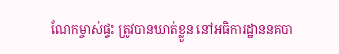ណែកម្ចាស់ផ្ទះ ត្រូវបានឃាត់ខ្លួន នៅអធិការដ្ឋាននគបា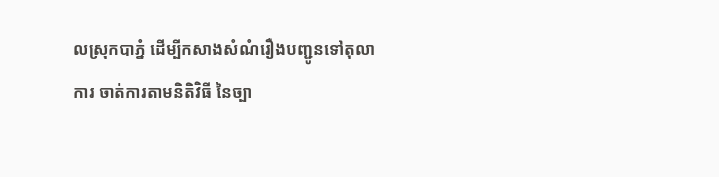លស្រុកបាភ្នំ ដើម្បីកសាងសំណំរឿងបញ្ជូនទៅតុលាការ ចាត់ការតាមនិតិវិធី នៃច្បា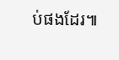ប់ផងដែរ៕